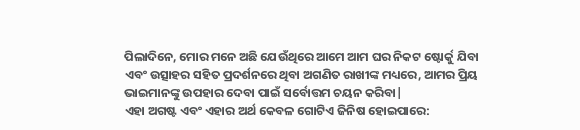ପିଲାଦିନେ, ମୋର ମନେ ଅଛି ଯେଉଁଥିରେ ଆମେ ଆମ ଘର ନିକଟ ଷ୍ଟୋର୍କୁ ଯିବା ଏବଂ ଉତ୍ସାହର ସହିତ ପ୍ରଦର୍ଶନରେ ଥିବା ଅଗଣିତ ରାଖୀଙ୍କ ମଧ୍ୟରେ, ଆମର ପ୍ରିୟ ଭାଇମାନଙ୍କୁ ଉପହାର ଦେବା ପାଇଁ ସର୍ବୋତ୍ତମ ଚୟନ କରିବା|
ଏହା ଅଗଷ୍ଟ ଏବଂ ଏହାର ଅର୍ଥ କେବଳ ଗୋଟିଏ ଜିନିଷ ହୋଇପାରେ: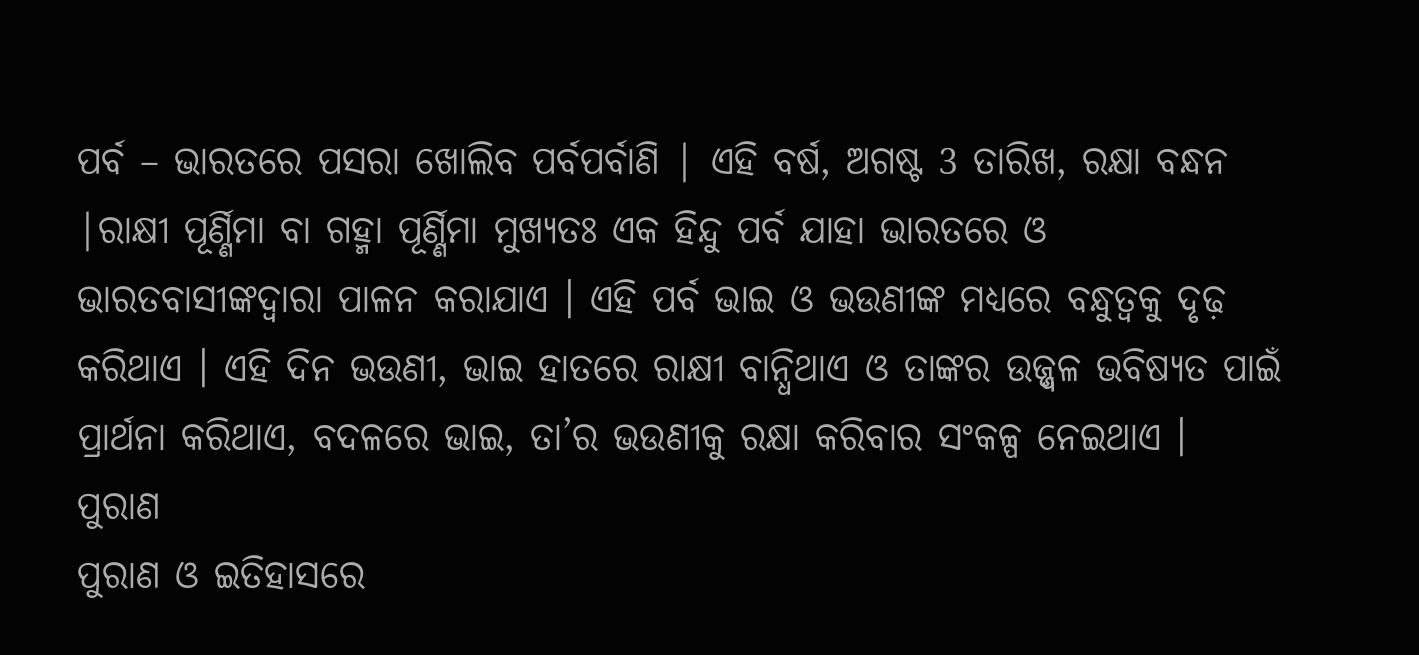ପର୍ବ – ଭାରତରେ ପସରା ଖୋଲିବ ପର୍ବପର୍ବାଣି | ଏହି ବର୍ଷ, ଅଗଷ୍ଟ 3 ତାରିଖ, ରକ୍ଷା ବନ୍ଧନ |ରାକ୍ଷୀ ପୂର୍ଣ୍ଣିମା ବା ଗହ୍ମା ପୂର୍ଣ୍ଣିମା ମୁଖ୍ୟତଃ ଏକ ହିନ୍ଦୁ ପର୍ବ ଯାହା ଭାରତରେ ଓ ଭାରତବାସୀଙ୍କଦ୍ୱାରା ପାଳନ କରାଯାଏ । ଏହି ପର୍ବ ଭାଇ ଓ ଭଉଣୀଙ୍କ ମଧ୍ୟରେ ବନ୍ଧୁତ୍ୱକୁ ଦୃଢ଼ କରିଥାଏ । ଏହି ଦିନ ଭଉଣୀ, ଭାଇ ହାତରେ ରାକ୍ଷୀ ବାନ୍ଧିଥାଏ ଓ ତାଙ୍କର ଉଜ୍ଜ୍ୱଳ ଭବିଷ୍ୟତ ପାଇଁ ପ୍ରାର୍ଥନା କରିଥାଏ, ବଦଳରେ ଭାଇ, ତା’ର ଭଉଣୀକୁ ରକ୍ଷା କରିବାର ସଂକଳ୍ପ ନେଇଥାଏ ।
ପୁରାଣ
ପୁରାଣ ଓ ଇତିହାସରେ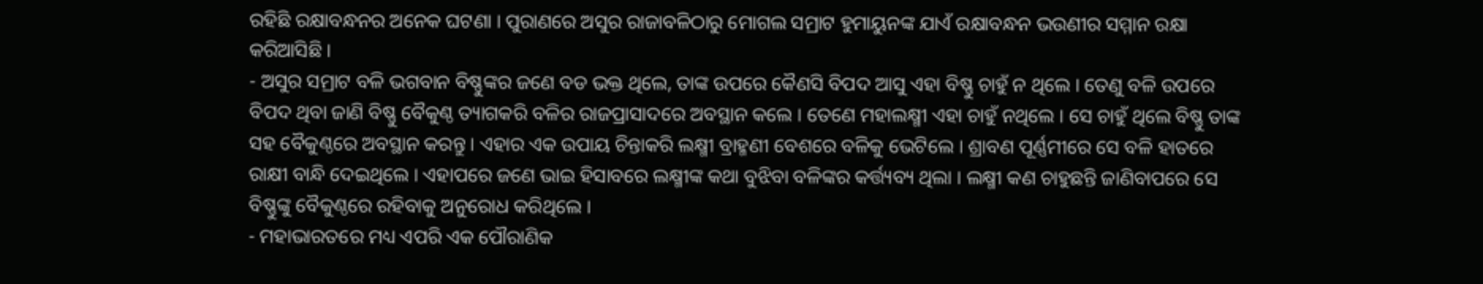ରହିଛି ରକ୍ଷାବନ୍ଧନର ଅନେକ ଘଟଣା । ପୁରାଣରେ ଅସୁର ରାଜାବଳିଠାରୁ ମୋଗଲ ସମ୍ରାଟ ହୁମାୟୁନଙ୍କ ଯାଏଁ ରକ୍ଷାବନ୍ଧନ ଭଉଣୀର ସମ୍ମାନ ରକ୍ଷା କରିଆସିଛି ।
- ଅସୁର ସମ୍ରାଟ ବଳି ଭଗବାନ ବିଷ୍ଣୁଙ୍କର ଜଣେ ବଡ ଭକ୍ତ ଥିଲେ, ତାଙ୍କ ଉପରେ କୈଣସି ବିପଦ ଆସୁ ଏହା ବିଷ୍ଣୁ ଚାହୁଁ ନ ଥିଲେ । ତେଣୁ ବଳି ଉପରେ ବିପଦ ଥିବା ଜାଣି ବିଷ୍ଣୁ ବୈକୁଣ୍ଠ ତ୍ୟାଗକରି ବଳିର ରାଜପ୍ରାସାଦରେ ଅବସ୍ଥାନ କଲେ । ତେଣେ ମହାଲକ୍ଷ୍ମୀ ଏହା ଚାହୁଁ ନଥିଲେ । ସେ ଚାହୁଁ ଥିଲେ ବିଷ୍ଣୁ ତାଙ୍କ ସହ ବୈକୁଣ୍ଠରେ ଅବସ୍ଥାନ କରନ୍ତୁ । ଏହାର ଏକ ଉପାୟ ଚିନ୍ତାକରି ଲକ୍ଷ୍ମୀ ବ୍ରାହ୍ମଣୀ ବେଶରେ ବଳିକୁ ଭେଟିଲେ । ଶ୍ରାବଣ ପୂର୍ଣ୍ଣମୀରେ ସେ ବଳି ହାତରେ ରାକ୍ଷୀ ବାନ୍ଧି ଦେଇଥିଲେ । ଏହାପରେ ଜଣେ ଭାଇ ହିସାବରେ ଲକ୍ଷ୍ମୀଙ୍କ କଥା ବୁଝିବା ବଳିଙ୍କର କର୍ତ୍ତ୍ୟବ୍ୟ ଥିଲା । ଲକ୍ଷ୍ମୀ କଣ ଚାହୁଛନ୍ତି ଜାଣିବାପରେ ସେ ବିଷ୍ଣୁଙ୍କୁ ବୈକୁଣ୍ଠରେ ରହିବାକୁ ଅନୁରୋଧ କରିଥିଲେ ।
- ମହାଭାରତରେ ମଧ୍ୟ ଏପରି ଏକ ପୌରାଣିକ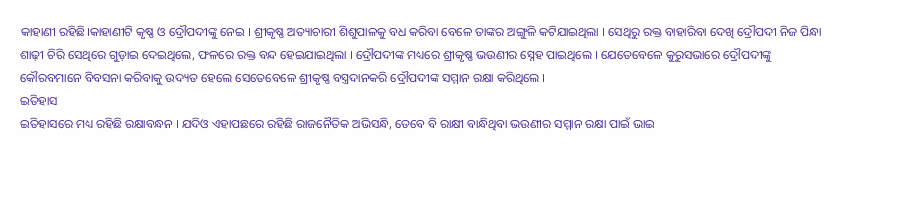କାହାଣୀ ରହିଛି।କାହାଣୀଟି କୃଷ୍ଣ ଓ ଦ୍ରୌପଦୀଙ୍କୁ ନେଇ । ଶ୍ରୀକୃଷ୍ଣ ଅତ୍ୟାଚାରୀ ଶିଶୁପାଳକୁ ବଧ କରିବା ବେଳେ ତାଙ୍କର ଅଙ୍ଗୁଳି କଟିଯାଇଥିଲା । ସେଥିରୁ ରକ୍ତ ବାହାରିବା ଦେଖି ଦ୍ରୌପଦୀ ନିଜ ପିନ୍ଧା ଶାଢ଼ୀ ଚିରି ସେଥିରେ ଗୁଡ଼ାଇ ଦେଇଥିଲେ, ଫଳରେ ରକ୍ତ ବନ୍ଦ ହେଇଯାଇଥିଲା । ଦ୍ରୌପଦୀଙ୍କ ମଧ୍ୟରେ ଶ୍ରୀକୃଷ୍ଣ ଭଉଣୀର ସ୍ନେହ ପାଇଥିଲେ । ଯେତେବେଳେ କୁରୁସଭାରେ ଦ୍ରୌପଦୀଙ୍କୁ କୌରବମାନେ ବିବସନା କରିବାକୁ ଉଦ୍ୟତ ହେଲେ ସେତେବେଳେ ଶ୍ରୀକୃଷ୍ଣ ବସ୍ତ୍ରଦାନକରି ଦ୍ରୌପଦୀଙ୍କ ସମ୍ମାନ ରକ୍ଷା କରିଥିଲେ ।
ଇତିହାସ
ଇତିହାସରେ ମଧ୍ୟ ରହିଛି ରକ୍ଷାବନ୍ଧନ । ଯଦିଓ ଏହାପଛରେ ରହିଛି ରାଜନୈତିକ ଅଭିସନ୍ଧି, ତେବେ ବି ରାକ୍ଷୀ ବାନ୍ଧିଥିବା ଭଉଣୀର ସମ୍ମାନ ରକ୍ଷା ପାଇଁ ଭାଇ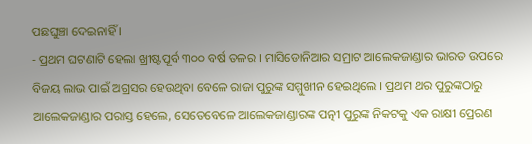ପଛଘୁଞ୍ଚା ଦେଇନାହିଁ ।
- ପ୍ରଥମ ଘଟଣାଟି ହେଲା ଖ୍ରୀଷ୍ଟପୂର୍ବ ୩୦୦ ବର୍ଷ ତଳର । ମାସିଡୋନିଆର ସମ୍ରାଟ ଆଲେକଜାଣ୍ଡାର ଭାରତ ଉପରେ ବିଜୟ ଲାଭ ପାଇଁ ଅଗ୍ରସର ହେଉଥିବା ବେଳେ ରାଜା ପୁରୁଙ୍କ ସମ୍ମୁଖୀନ ହେଇଥିଲେ । ପ୍ରଥମ ଥର ପୁରୁଙ୍କଠାରୁ ଆଲେକଜାଣ୍ଡାର ପରାସ୍ତ ହେଲେ, ସେତେବେଳେ ଆଲେକଜାଣ୍ଡାରଙ୍କ ପତ୍ନୀ ପୁରୁଙ୍କ ନିକଟକୁ ଏକ ରାକ୍ଷୀ ପ୍ରେରଣ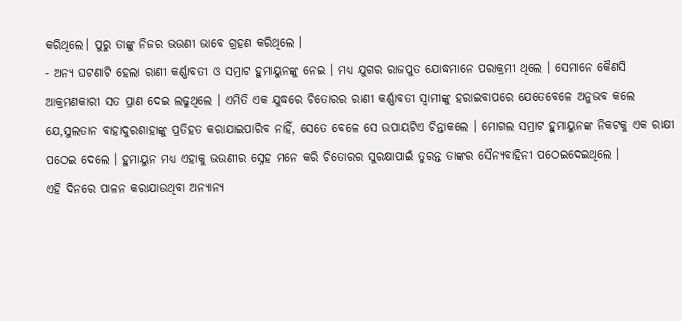କରିଥିଲେ। ପୁରୁ ତାଙ୍କୁ ନିଜର ଭଉଣୀ ଭାବେ ଗ୍ରହଣ କରିଥିଲେ ।
- ଅନ୍ୟ ଘଟଣାଟି ହେଲା ରାଣୀ କର୍ଣ୍ଣାବତୀ ଓ ସମ୍ରାଟ ହୁମାୟୁନଙ୍କୁ ନେଇ । ମଧ୍ୟ ଯୁଗର ରାଜପୁତ ଯୋଦ୍ଧମାନେ ପରାକ୍ରମୀ ଥିଲେ । ସେମାନେ କୈଣସି ଆକ୍ରମଣକାରୀ ସତ ପ୍ରାଣ ଦେଇ ଲଢୁଥିଲେ । ଏମିତି ଏକ ଯୁଦ୍ଧରେ ଚିତୋରର ରାଣୀ କର୍ଣ୍ଣାବତୀ ସ୍ୱାମୀଙ୍କୁ ହରାଇବାପରେ ଯେତେବେଳେ ଅନୁଭବ କଲେ ଯେ,ସୁଲତାନ ବାହାଦୁରଶାହାଙ୍କୁ ପ୍ରତିହତ କରାଯାଇପାରିବ ନାହିଁ, ସେତେ ବେଳେ ସେ ଉପାୟଟିଏ ଚିନ୍ତାକଲେ । ମୋଗଲ ସମ୍ରାଟ ହୁମାୟୁନଙ୍କ ନିକଟକୁ ଏକ ରାକ୍ଷୀ ପଠେଇ ଦେଲେ । ହୁମାୟୁନ ମଧ୍ୟ ଏହାକୁ ଭଉଣୀର ସ୍ନେହ ମନେ କରି ଚିତୋରର ସୁରକ୍ଷାପାଇଁ ତୁରନ୍ତ ତାଙ୍କର ସୈନ୍ୟବାହିନୀ ପଠେଇଦେଇଥିଲେ ।
ଏହି ଦିନରେ ପାଳନ କରାଯାଉଥିବା ଅନ୍ୟାନ୍ୟ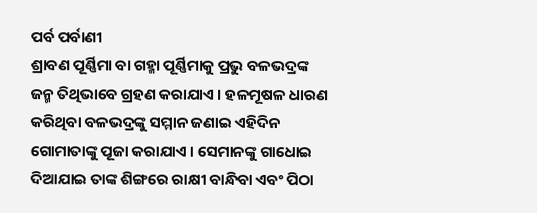ପର୍ବ ପର୍ବାଣୀ
ଶ୍ରାବଣ ପୂର୍ଣ୍ଣିମା ବା ଗହ୍ମା ପୂର୍ଣ୍ଣିମାକୁ ପ୍ରଭୁ ବଳଭଦ୍ରଙ୍କ ଜନ୍ମ ତିଥିଭାବେ ଗ୍ରହଣ କରାଯାଏ । ହଳମୂଷଳ ଧାରଣ କରିଥିବା ବଳଭଦ୍ରଙ୍କୁ ସମ୍ମାନ ଜଣାଇ ଏହିଦିନ ଗୋମାତାଙ୍କୁ ପୂଜା କରାଯାଏ । ସେମାନଙ୍କୁ ଗାଧୋଇ ଦିଆଯାଇ ତାଙ୍କ ଶିଙ୍ଗରେ ରାକ୍ଷୀ ବାନ୍ଧିବା ଏବଂ ପିଠା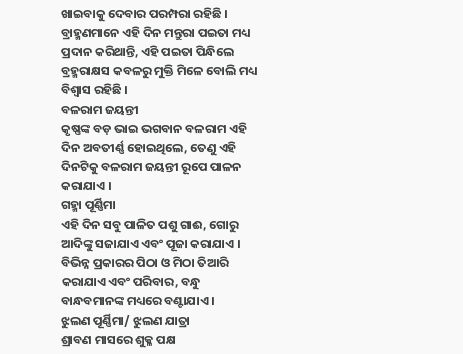ଖାଇବାକୁ ଦେବାର ପରମ୍ପରା ରହିଛି । ବ୍ରାହ୍ମଣମାନେ ଏହି ଦିନ ମନ୍ତୁରା ପଇତା ମଧ୍ୟ ପ୍ରଦାନ କରିଥାନ୍ତି, ଏହି ପଇତା ପିନ୍ଧିଲେ ବ୍ରହ୍ମରାକ୍ଷସ କବଳରୁ ମୁକ୍ତି ମିଳେ ବୋଲି ମଧ୍ୟ ବିଶ୍ୱାସ ରହିଛି ।
ବଳରାମ ଜୟନ୍ତୀ
କୃଷ୍ଣଙ୍କ ବଡ଼ ଭାଇ ଭଗବାନ ବଳରାମ ଏହି ଦିନ ଅବତୀର୍ଣ୍ଣ ହୋଇଥିଲେ, ତେଣୁ ଏହି ଦିନଟିକୁ ବଳରାମ ଜୟନ୍ତୀ ରୂପେ ପାଳନ କରାଯାଏ ।
ଗହ୍ମା ପୂର୍ଣ୍ଣିମା
ଏହି ଦିନ ସବୁ ପାଳିତ ପଶୁ ଗାଈ, ଗୋରୁ ଆଦିଙ୍କୁ ସଜାଯାଏ ଏବଂ ପୂଜା କରାଯାଏ । ବିଭିନ୍ନ ପ୍ରକାରର ପିଠା ଓ ମିଠା ତିଆରି କରାଯାଏ ଏବଂ ପରିବାର, ବନ୍ଧୁ ବାନ୍ଧବମାନଙ୍କ ମଧ୍ୟରେ ବଣ୍ଟାଯାଏ ।
ଝୁଲଣ ପୂର୍ଣ୍ଣିମା/ ଝୁଲଣ ଯାତ୍ରା
ଶ୍ରାବଣ ମାସରେ ଶୁକ୍ଳ ପକ୍ଷ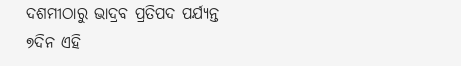ଦଶମୀଠାରୁ ଭାଦ୍ରବ ପ୍ରତିପଦ ପର୍ଯ୍ୟନ୍ତ ୭ଦିନ ଏହି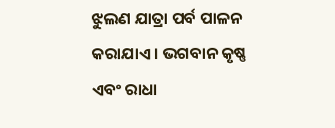ଝୁଲଣ ଯାତ୍ରା ପର୍ବ ପାଳନ କରାଯାଏ । ଭଗବାନ କୃଷ୍ଣ ଏବଂ ରାଧା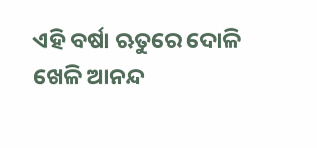ଏହି ବର୍ଷା ଋତୁରେ ଦୋଳି ଖେଳି ଆନନ୍ଦ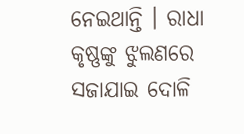ନେଇଥାନ୍ତି । ରାଧା କୃଷ୍ଣଙ୍କୁ ଝୁଲଣରେ ସଜାଯାଇ ଦୋଳି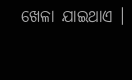ଖେଳା ଯାଇଥାଏ ।